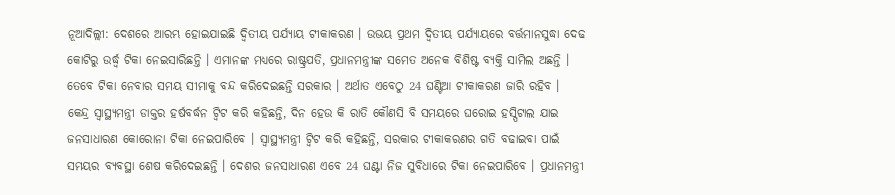ନୂଆଦିଲ୍ଲୀ: ଦେଶରେ ଆରମ୍ଭ ହୋଇଯାଇଛି ଦ୍ବିତୀୟ ପର୍ଯ୍ୟାୟ ଟୀକାକରଣ । ଉଭୟ ପ୍ରଥମ ଦ୍ବିତୀୟ ପର୍ଯ୍ୟାୟରେ ବର୍ତ୍ତମାନସୁଦ୍ଧା ଦେଢ କୋଟିରୁ ଉର୍ଦ୍ଧ୍ବ ଟିକା ନେଇସାରିଛନ୍ତି । ଏମାନଙ୍କ ମଧ୍ୟରେ ରାଷ୍ଟ୍ରପତି, ପ୍ରଧାନମନ୍ତ୍ରୀଙ୍କ ସମେତ ଅନେକ ବିଶିଷ୍ଟ ବ୍ୟକ୍ତି ସାମିଲ ଅଛନ୍ତି । ତେବେ ଟିକା ନେବାର ସମୟ ସୀମାକୁ ବନ୍ଦ କରିଦେଇଛନ୍ତି ସରକାର । ଅର୍ଥାତ ଏବେଠୁ 24 ଘଣ୍ଟିଆ ଟୀକାକରଣ ଜାରି ରହିବ ।
କେନ୍ଦ୍ର ସ୍ବାସ୍ଥ୍ୟମନ୍ତ୍ରୀ ଡାକ୍ତର ହର୍ଷବର୍ଦ୍ଧନ ଟ୍ବିଟ କରି କହିଛନ୍ତି, ଦିନ ହେଉ କି ରାତି କୌଣସି ବି ସମୟରେ ଘରୋଇ ହସ୍ପିଟାଲ ଯାଇ ଜନସାଧାରଣ କୋରୋନା ଟିକା ନେଇପାରିବେ । ସ୍ବାସ୍ଥ୍ୟମନ୍ତ୍ରୀ ଟ୍ବିଟ କରି କହିଛନ୍ତି, ସରକାର ଟୀକାକରଣର ଗତି ବଢାଇବା ପାଇଁ ସମୟର ବ୍ୟବସ୍ଥା ଶେଷ କରିଦେଇଛନ୍ତି । ଦେଶର ଜନସାଧାରଣ ଏବେ 24 ଘଣ୍ଟା ନିଜ ସୁବିଧାରେ ଟିକା ନେଇପାରିବେ । ପ୍ରଧାନମନ୍ତ୍ରୀ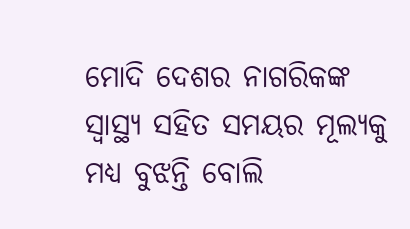ମୋଦି ଦେଶର ନାଗରିକଙ୍କ ସ୍ବାସ୍ଥ୍ୟ ସହିତ ସମୟର ମୂଲ୍ୟକୁ ମଧ୍ୟ ବୁଝନ୍ତି ବୋଲି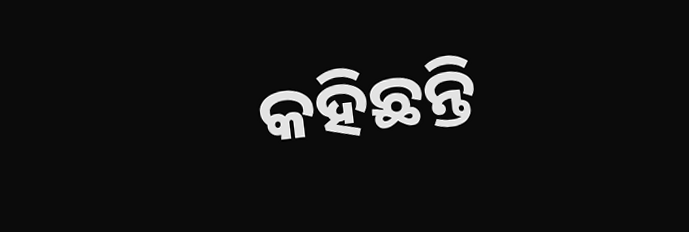କହିଛନ୍ତି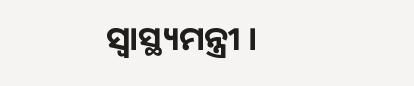ସ୍ବାସ୍ଥ୍ୟମନ୍ତ୍ରୀ ।